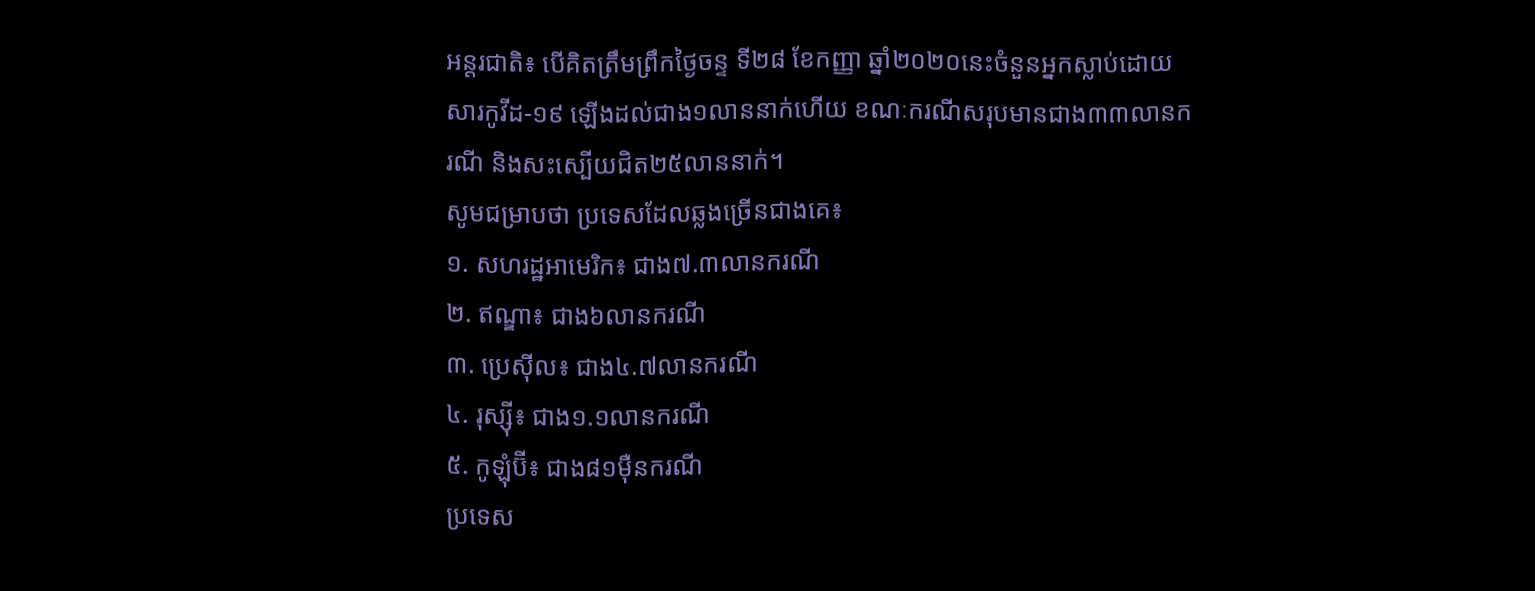អន្តរជាតិ៖ បើគិតត្រឹមព្រឹកថ្ងៃចន្ទ ទី២៨ ខែកញ្ញា ឆ្នាំ២០២០នេះចំនួនអ្នកស្លាប់ដោយសារកូវីដ-១៩ ឡើងដល់ជាង១លាននាក់ហើយ ខណៈករណីសរុបមានជាង៣៣លានករណី និងសះស្បើយជិត២៥លាននាក់។
សូមជម្រាបថា ប្រទេសដែលឆ្លងច្រើនជាងគេ៖
១. សហរដ្ឋអាមេរិក៖ ជាង៧.៣លានករណី
២. ឥណ្ឌា៖ ជាង៦លានករណី
៣. ប្រេស៊ីល៖ ជាង៤.៧លានករណី
៤. រុស្ស៊ី៖ ជាង១.១លានករណី
៥. កូឡុំប៊ី៖ ជាង៨១ម៉ឺនករណី
ប្រទេស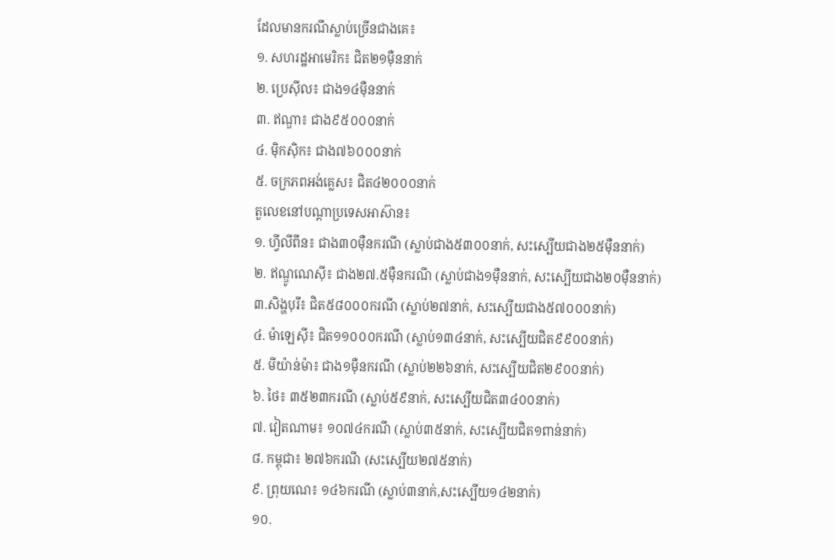ដែលមានករណីស្លាប់ច្រើនជាងគេ៖
១. សហរដ្ឋអាមេរិក៖ ជិត២១ម៉ឺននាក់
២. ប្រេស៊ីល៖ ជាង១៤ម៉ឺននាក់
៣. ឥណ្ឌា៖ ជាង៩៥០០០នាក់
៤. ម៉ិកស៊ិក៖ ជាង៧៦០០០នាក់
៥. ចក្រភពអង់គ្លេស៖ ជិត៤២០០០នាក់
តួលេខនៅបណ្តាប្រទេសអាស៊ាន៖
១. ហ្វីលីពីន៖ ជាង៣០ម៉ឺនករណី (ស្លាប់ជាង៥៣០០នាក់, សះស្បើយជាង២៥ម៉ឺននាក់)
២. ឥណ្ឌូណេស៊ី៖ ជាង២៧.៥ម៉ឺនករណី (ស្លាប់ជាង១ម៉ឺននាក់, សះស្បើយជាង២០ម៉ឺននាក់)
៣.សិង្ហបុរី៖ ជិត៥៨០០០ករណី (ស្លាប់២៧នាក់, សះស្បើយជាង៥៧០០០នាក់)
៤. ម៉ាឡេស៊ី៖ ជិត១១០០០ករណី (ស្លាប់១៣៤នាក់, សះស្បើយជិត៩៩០០នាក់)
៥. មីយ៉ាន់ម៉ា៖ ជាង១ម៉ឺនករណី (ស្លាប់២២៦នាក់, សះស្បើយជិត២៩០០នាក់)
៦. ថៃ៖ ៣៥២៣ករណី (ស្លាប់៥៩នាក់, សះស្បើយជិត៣៤០០នាក់)
៧. វៀតណាម៖ ១០៧៤ករណី (ស្លាប់៣៥នាក់, សះស្បើយជិត១ពាន់នាក់)
៨. កម្ពុជា៖ ២៧៦ករណី (សះស្បើយ២៧៥នាក់)
៩. ព្រុយណេ៖ ១៤៦ករណី (ស្លាប់៣នាក់,សះស្បើយ១៤២នាក់)
១០.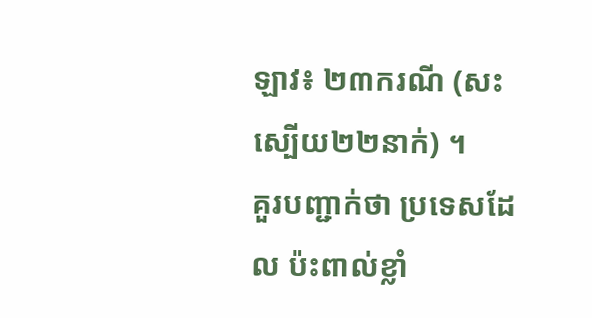ឡាវ៖ ២៣ករណី (សះស្បើយ២២នាក់) ។
គួរបញ្ជាក់ថា ប្រទេសដែល ប៉ះពាល់ខ្លាំ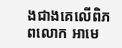ងជាងគេលើពិភពលោក អាមេ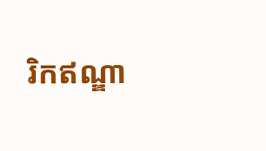រិកឥណ្ឌា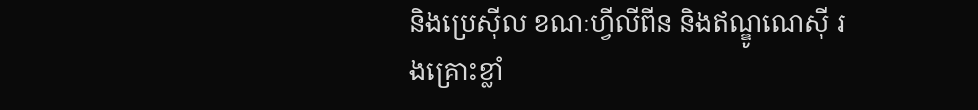និងប្រេស៊ីល ខណៈហ្វីលីពីន និងឥណ្ឌូណេស៊ី រងគ្រោះខ្លាំ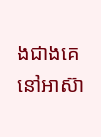ងជាងគេនៅអាស៊ា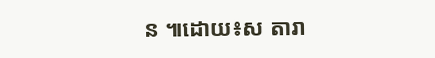ន ៕ដោយ៖ស តារា